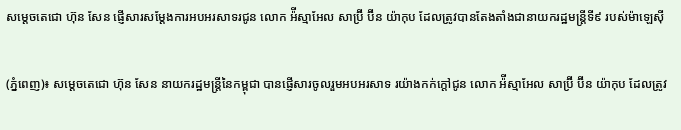សម្តេចតេជោ ហ៊ុន សែន ផ្ញើសារសម្តែងការអបអរសាទរជូន លោក អ៉ីស្មាអែល សាប្រ៊ី ប៊ីន យ៉ាកុប ដែលត្រូវបានតែងតាំងជានាយករដ្ឋមន្រ្តីទី៩ របស់ម៉ាឡេស៊ី

(ភ្នំពេញ)៖ សម្តេចតេជោ ហ៊ុន សែន នាយករដ្ឋមន្រ្តីនៃកម្ពុជា បានផ្ញើសារចូលរួមអបអរសាទ រយ៉ាងកក់ក្តៅជូន លោក អ៉ីស្មាអែល សាប្រ៊ី ប៊ីន យ៉ាកុប ដែលត្រូវ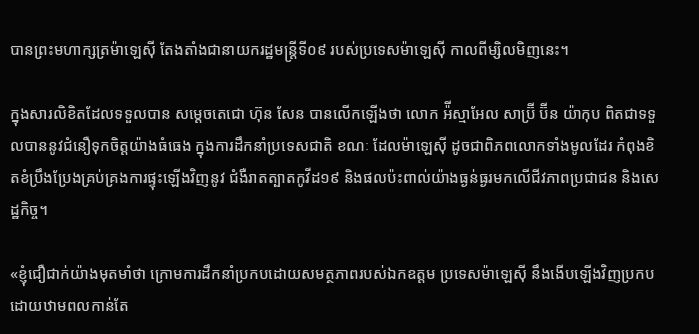បានព្រះមហាក្សត្រម៉ាឡេស៊ី តែងតាំងជានាយករដ្ឋមន្រ្តីទី០៩ របស់ប្រទេសម៉ាឡេស៊ី កាលពីម្សិលមិញនេះ។

ក្នុងសារលិខិតដែលទទួលបាន សម្តេចតេជោ ហ៊ុន សែន បានលើកឡើងថា លោក អ៉ីស្មាអែល សាប្រ៊ី ប៊ីន យ៉ាកុប ពិតជាទទួលបាននូវជំនឿទុកចិត្តយ៉ាងធំធេង ក្នុងការដឹកនាំប្រទេសជាតិ ខណៈ ដែលម៉ាឡេស៊ី ដូចជាពិភពលោកទាំងមូលដែរ កំពុងខិតខំប្រឹងប្រែងគ្រប់គ្រងការផ្ទុះឡើងវិញនូវ ជំងឺរាតត្បាតកូវីដ១៩ និងផលប៉ះពាល់យ៉ាងធ្ងន់ធ្ងរមកលើជីវភាពប្រជាជន និងសេដ្ឋកិច្ច។

«ខ្ញុំជឿជាក់យ៉ាងមុតមាំថា ក្រោមការដឹកនាំប្រកបដោយសមត្ថភាពរបស់ឯកឧត្តម ប្រទេសម៉ាឡេស៊ី នឹងងើបឡើងវិញប្រកបដោយឋាមពលកាន់តែ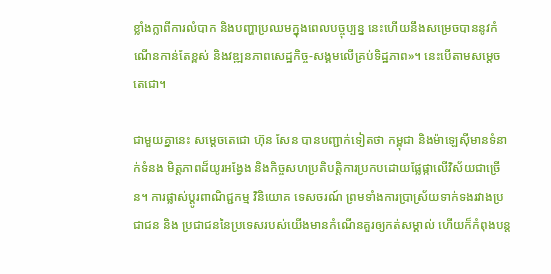ខ្លាំងក្លាពីការលំបាក និងបញ្ហាប្រឈមក្នុងពេលបច្ចុប្បន្ន នេះហើយនឹងសម្រេចបាននូវកំណើនកាន់តែខ្ពស់ និងវឌ្ឍនភាពសេដ្ឋកិច្ច-សង្គមលើគ្រប់ទិដ្ឋភាព»។ នេះបើតាមសម្តេចតេជោ។

ជាមួយគ្នានេះ សម្តេចតេជោ ហ៊ុន សែន បានបញ្ជាក់ទៀតថា កម្ពុជា និងម៉ាឡេស៊ីមានទំនាក់ទំនង មិត្តភាពដ៏យូរអង្វែង និងកិច្ចសហប្រតិបត្តិការប្រកបដោយផ្លែផ្កាលើវិស័យជាច្រើន។ ការផ្លាស់ប្តូរពាណិជ្ជកម្ម វិនិយោគ ទេសចរណ៍ ព្រមទាំងការប្រាស្រ័យទាក់ទងរវាងប្រជាជន និង ប្រជាជននៃប្រទេសរបស់យើងមានកំណើនគួរឲ្យកត់សម្គាល់ ហើយក៏កំពុងបន្ត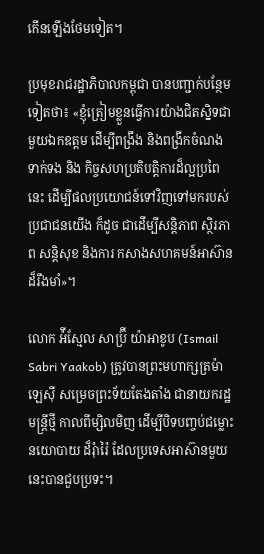កើនឡើងថែមទៀត។

ប្រមុខរាជរដ្ឋាភិបាលកម្ពុជា បានបញ្ជាក់បន្ថែមទៀតថា៖ «ខ្ញុំត្រៀមខ្លួនធ្វើការយ៉ាងជិតស្និទជាមួយឯកឧត្តម ដើម្បីពង្រឹង និងពង្រីកចំណង ទាក់ទង និង កិច្ចសហប្រតិបតិ្តការដ៏ល្អប្រពៃនេះ ដើម្បីផលប្រយោជន៍ទៅវិញទៅមករបស់ប្រជាជនយើង ក៏ដូច ជាដើម្បីសន្តិភាព សិ្ថរភាព សន្តិសុខ និងការ កសាងសហគមន៍អាស៊ានដ៏រឹងមាំ»។

លោក អ៉ីស្មែល សាប្រ៊ី យ៉ាអាខូប (Ismail Sabri Yaakob) ត្រូវបានព្រះមហាក្សត្រម៉ាឡេស៊ី សម្រេចព្រះទ័យតែងតាំង ជានាយករដ្ឋមន្ត្រីថ្មី កាលពីម្សិលមិញ ដើម្បីបិទបញ្ចប់ជម្លោះនយោបាយ ដ៏រុំារ៉ៃ ដែលប្រទេសអាស៊ានមួយនេះបានជួបប្រទះ។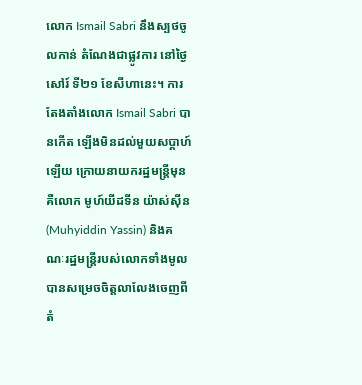លោក Ismail Sabri នឹងស្បថចូលកាន់ តំណែងជាផ្លូវការ នៅថ្ងៃសៅរ៍ ទី២១ ខែសីហានេះ។ ការតែងតាំងលោក Ismail Sabri បានកើត ឡើងមិនដល់មួយសប្តាហ៍ឡើយ ក្រោយនាយករដ្ឋមន្ត្រីមុនគឺលោក មូហ៍យីដទីន យ៉ាស់ស៊ីន (Muhyiddin Yassin) និងគណៈរដ្ឋមន្ត្រីរបស់លោកទាំងមូល បានសម្រេចចិត្តលាលែងចេញពី តំ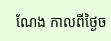ណែង កាលពីថ្ងៃច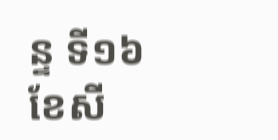ន្ទ ទី១៦ ខែសី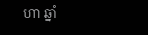ហា ឆ្នាំ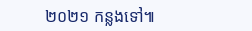២០២១ កន្លងទៅ៕